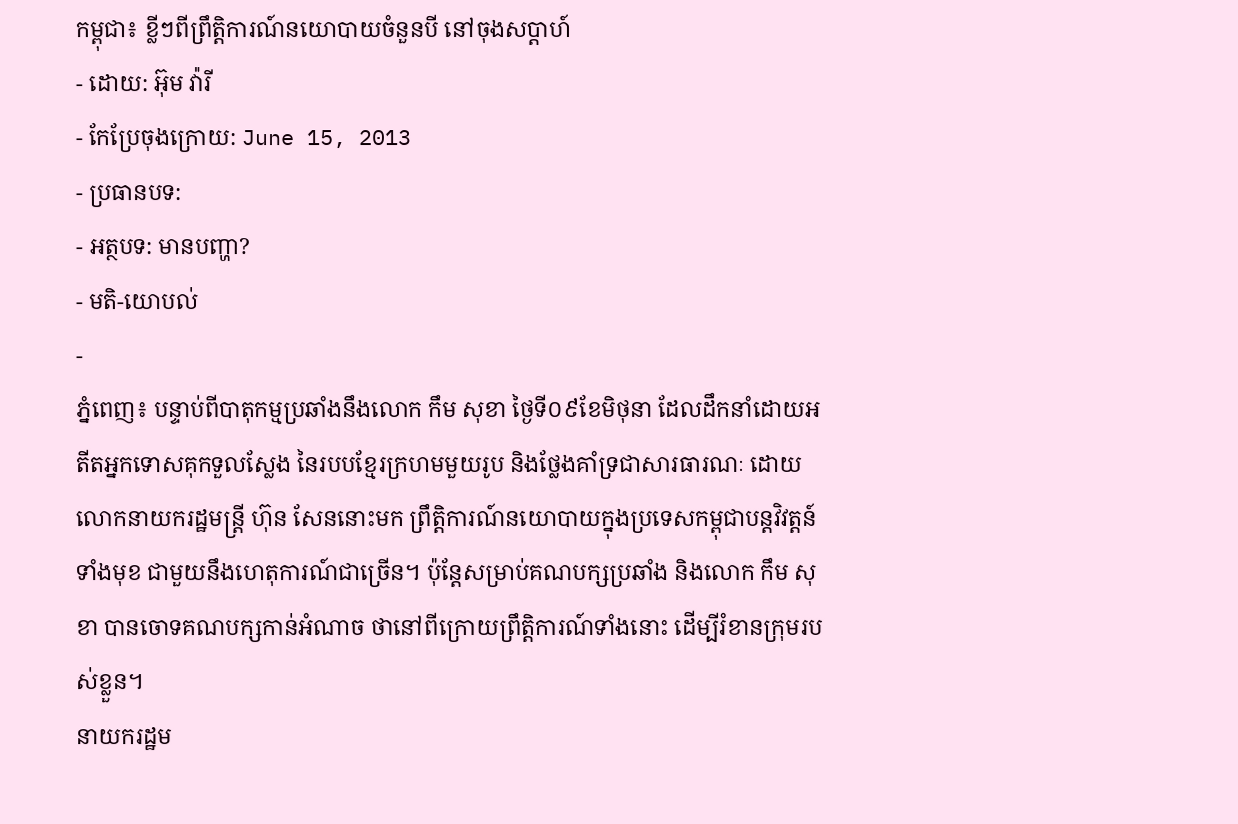កម្ពុជា៖ ខ្លីៗពីព្រឹត្តិការណ៍នយោបាយចំនួនបី នៅចុងសប្ដាហ៍
- ដោយ: អ៊ុម វ៉ារី
- កែប្រែចុងក្រោយ: June 15, 2013
- ប្រធានបទ:
- អត្ថបទ: មានបញ្ហា?
- មតិ-យោបល់
-
ភ្នំពេញ៖ បន្ទាប់ពីបាតុកម្មប្រឆាំងនឹងលោក កឹម សុខា ថ្ងៃទី០៩ខែមិថុនា ដែលដឹកនាំដោយអតីតអ្នកទោសគុកទួលស្លែង នៃរបបខ្មែរក្រហមមួយរូប និងថ្លែងគាំទ្រជាសារធារណៈ ដោយលោកនាយករដ្ឋមន្ត្រី ហ៊ុន សែននោះមក ព្រឹត្តិការណ៍នយោបាយក្នុងប្រទេសកម្ពុជាបន្តវិវត្តន៍ទាំងមុខ ជាមួយនឹងហេតុការណ៍ជាច្រើន។ ប៉ុន្តែសម្រាប់គណបក្សប្រឆាំង និងលោក កឹម សុខា បានចោទគណបក្សកាន់អំណាច ថានៅពីក្រោយព្រឹត្តិការណ៍ទាំងនោះ ដើម្បីរំខានក្រុមរបស់ខ្លួន។
នាយករដ្ឋម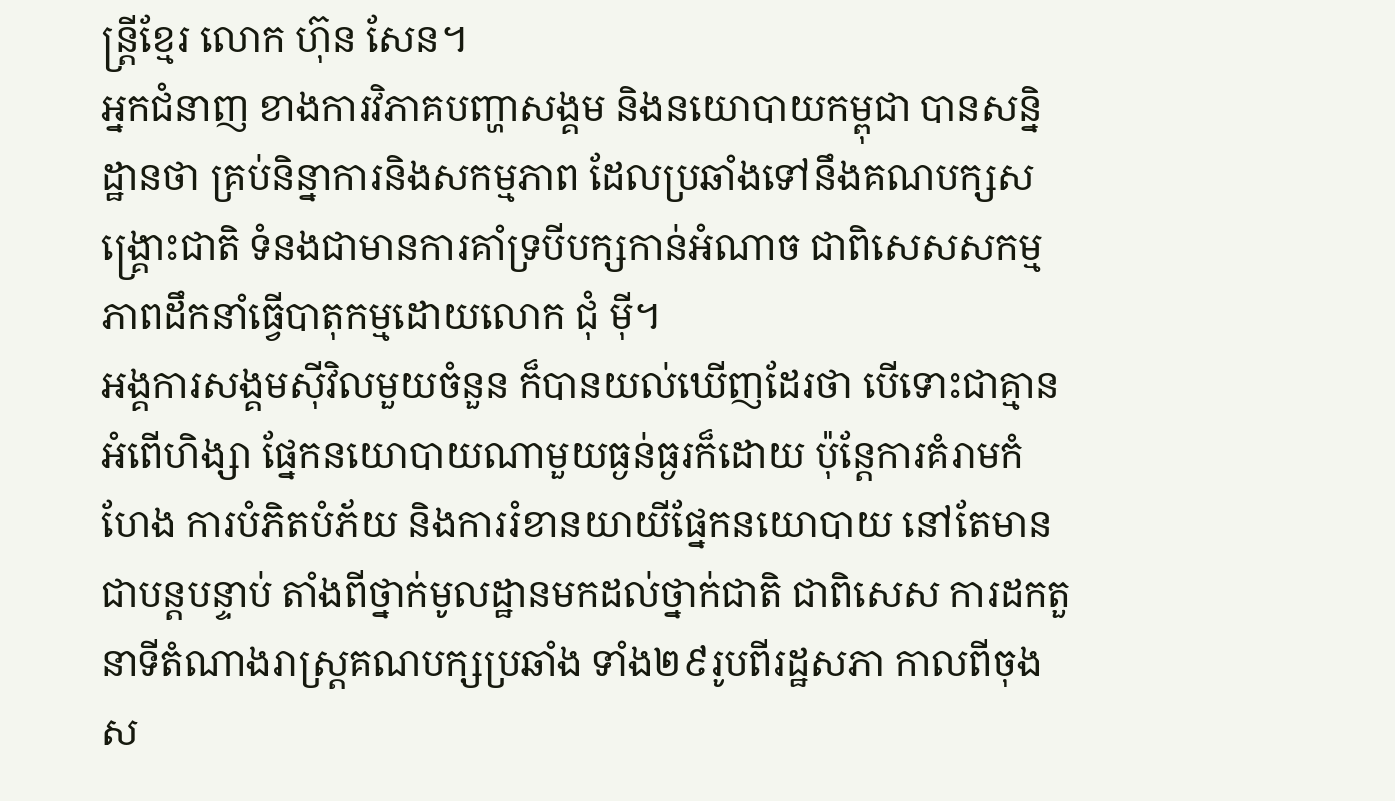ន្ត្រីខ្មែរ លោក ហ៊ុន សែន។
អ្នកជំនាញ ខាងការវិភាគបញ្ហាសង្គម និងនយោបាយកម្ពុជា បានសន្និដ្ឋានថា គ្រប់និន្នាការនិងសកម្មភាព ដែលប្រឆាំងទៅនឹងគណបក្សសង្គ្រោះជាតិ ទំនងជាមានការគាំទ្របីបក្សកាន់អំណាច ជាពិសេសសកម្មភាពដឹកនាំធ្វើបាតុកម្មដោយលោក ជុំ ម៉ី។
អង្គការសង្គមស៊ីវិលមួយចំនួន ក៏បានយល់ឃើញដែរថា បើទោះជាគ្មានអំពើហិង្សា ផ្នែកនយោបាយណាមួយធ្ងន់ធ្ងរក៏ដោយ ប៉ុន្តែការគំរាមកំហែង ការបំភិតបំភ័យ និងការរំខានយាយីផ្នែកនយោបាយ នៅតែមានជាបន្តបន្ទាប់ តាំងពីថ្នាក់មូលដ្ឋានមកដល់ថ្នាក់ជាតិ ជាពិសេស ការដកតួនាទីតំណាងរាស្ត្រគណបក្សប្រឆាំង ទាំង២៩រូបពីរដ្ឋសភា កាលពីចុងស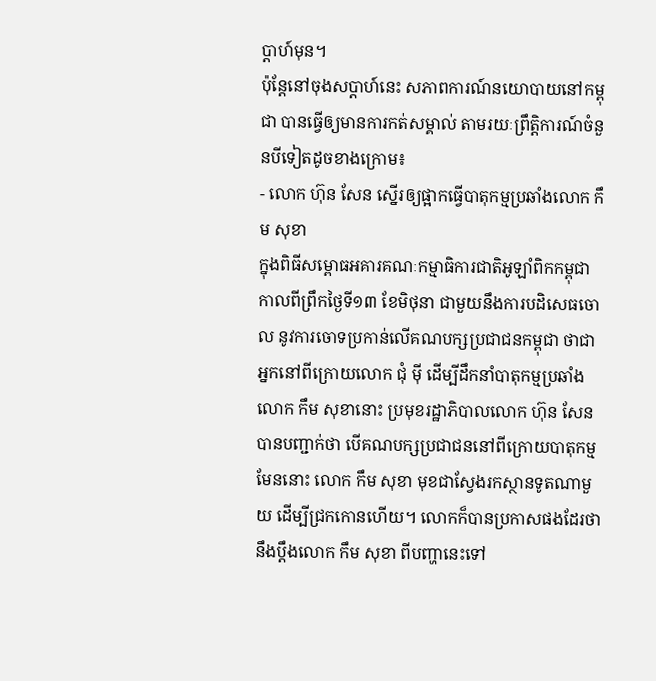ប្ដាហ៍មុន។
ប៉ុន្តែនៅចុងសប្ដាហ៍នេះ សភាពការណ៍នយោបាយនៅកម្ពុជា បានធ្វើឲ្យមានការកត់សម្គាល់ តាមរយៈព្រឹត្តិការណ៍ចំនួនបីទៀតដូចខាងក្រោម៖
- លោក ហ៊ុន សែន ស្នើរឲ្យផ្អាកធ្វើបាតុកម្មប្រឆាំងលោក កឹម សុខា
ក្នុងពិធីសម្ពោធអគារគណៈកម្មាធិការជាតិអូឡាំពិកកម្ពុជា កាលពីព្រឹកថ្ងៃទី១៣ ខែមិថុនា ជាមួយនឹងការបដិសេធចោល នូវការចោទប្រកាន់លើគណបក្សប្រជាជនកម្ពុជា ថាជាអ្នកនៅពីក្រោយលោក ជុំ ម៉ី ដើម្បីដឹកនាំបាតុកម្មប្រឆាំងលោក កឹម សុខានោះ ប្រមុខរដ្ឋាភិបាលលោក ហ៊ុន សែន បានបញ្ជាក់ថា បើគណបក្សប្រជាជននៅពីក្រោយបាតុកម្មមែននោះ លោក កឹម សុខា មុខជាស្វែងរកស្ថានទូតណាមួយ ដើម្បីជ្រកកោនហើយ។ លោកក៏បានប្រកាសផងដែរថា នឹងប្ដឹងលោក កឹម សុខា ពីបញ្ហានេះទៅ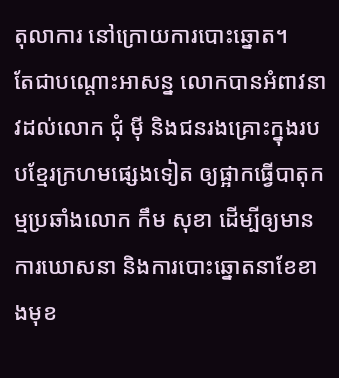តុលាការ នៅក្រោយការបោះឆ្នោត។
តែជាបណ្តោះអាសន្ន លោកបានអំពាវនាវដល់លោក ជុំ ម៉ី និងជនរងគ្រោះក្នុងរបបខ្មែរក្រហមផ្សេងទៀត ឲ្យផ្អាកធ្វើបាតុកម្មប្រឆាំងលោក កឹម សុខា ដើម្បីឲ្យមានការឃោសនា និងការបោះឆ្នោតនាខែខាងមុខ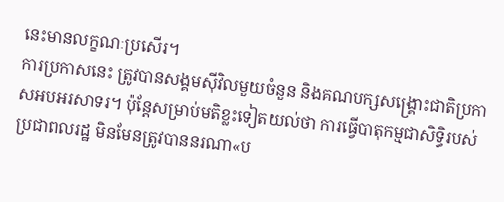នេះមានលក្ខណៈប្រសើរ។
ការប្រកាសនេះ ត្រូវបានសង្គមស៊ីវិលមួយចំនួន និងគណបក្សសង្គ្រោះជាតិប្រកាសអបអរសាទរ។ ប៉ុន្តែសម្រាប់មតិខ្លះទៀតយល់ថា ការធ្វើបាតុកម្មជាសិទ្ធិរបស់ប្រជាពលរដ្ឋ មិនមែនត្រូវបាននរណា«ប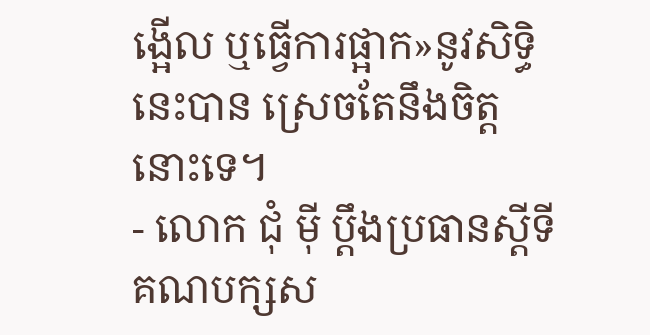ង្អើល ឬធ្វើការផ្អាក»នូវសិទ្ធិនេះបាន ស្រេចតែនឹងចិត្តនោះទេ។
- លោក ជុំ ម៉ី ប្ដឹងប្រធានស្ដីទីគណបក្សស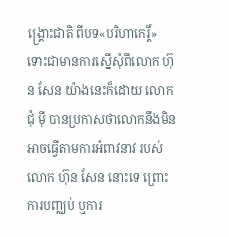ង្គ្រោះជាតិ ពីបទ«បរិហាកេរ្ដិ៍»
ទោះជាមានការស្នើសុំពីលោក ហ៊ុន សែន យ៉ាងនេះក៏ដោយ លោក ជុំ ម៉ី បានប្រកាសថាលោកនឹងមិនអាចធ្វើតាមការអំពាវនាវ របស់លោក ហ៊ុន សែន នោះទេ ព្រោះការបញ្ឈប់ ឬការ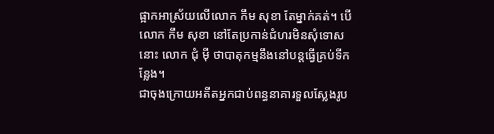ផ្អាកអាស្រ័យលើលោក កឹម សុខា តែម្នាក់គត់។ បើលោក កឹម សុខា នៅតែប្រកាន់ជំហរមិនសុំទោសនោះ លោក ជុំ ម៉ី ថាបាតុកម្មនឹងនៅបន្តធ្វើគ្រប់ទីកន្លែង។
ជាចុងក្រោយអតីតអ្នកជាប់ពន្ធនាគារទួលស្លែងរូប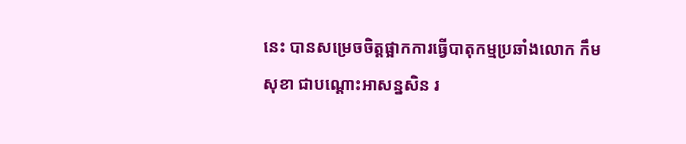នេះ បានសម្រេចចិត្តផ្អាកការធ្វើបាតុកម្មប្រឆាំងលោក កឹម សុខា ជាបណ្ដោះអាសន្នសិន រ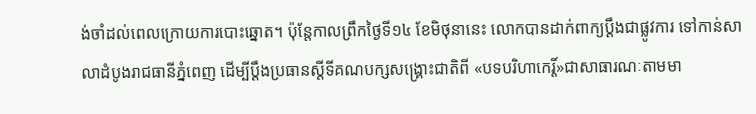ង់ចាំដល់ពេលក្រោយការបោះឆ្នោត។ ប៉ុន្តែកាលព្រឹកថ្ងៃទី១៤ ខែមិថុនានេះ លោកបានដាក់ពាក្យប្ដឹងជាផ្លូវការ ទៅកាន់សាលាដំបូងរាជធានីភ្នំពេញ ដើម្បីប្ដឹងប្រធានស្ដីទីគណបក្សសង្គ្រោះជាតិពី «បទបរិហាកេរ្ដិ៍»ជាសាធារណៈតាមមា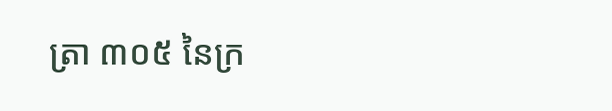ត្រា ៣០៥ នៃក្រ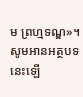ម ព្រហ្មទណ្ឌ»។
សូមអានអត្ថបទនេះឡើ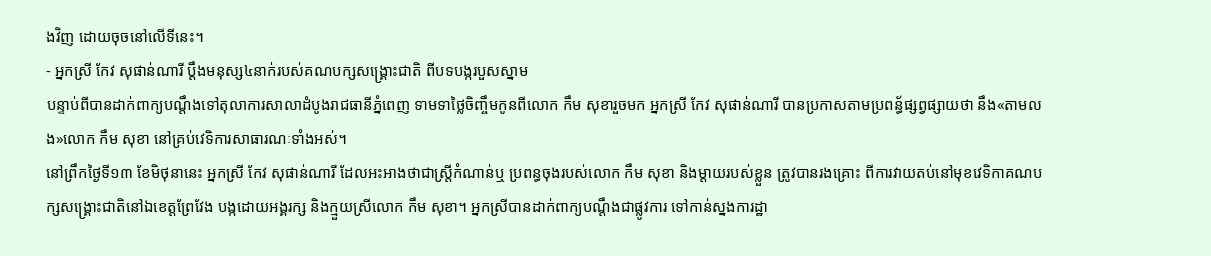ងវិញ ដោយចុចនៅលើទីនេះ។
- អ្នកស្រី កែវ សុផាន់ណារី ប្តឹងមនុស្ស៤នាក់របស់គណបក្សសង្គ្រោះជាតិ ពីបទបង្ករបួសស្នាម
បន្ទាប់ពីបានដាក់ពាក្យបណ្តឹងទៅតុលាការសាលាដំបូងរាជធានីភ្នំពេញ ទាមទាថ្លៃចិញ្ចឹមកូនពីលោក កឹម សុខារួចមក អ្នកស្រី កែវ សុផាន់ណារី បានប្រកាសតាមប្រពន្ធ័ផ្សព្វផ្សាយថា នឹង«តាមលង»លោក កឹម សុខា នៅគ្រប់វេទិការសាធារណៈទាំងអស់។
នៅព្រឹកថ្ងៃទី១៣ ខែមិថុនានេះ អ្នកស្រី កែវ សុផាន់ណារី ដែលអះអាងថាជាស្ត្រីកំណាន់ឬ ប្រពន្ធចុងរបស់លោក កឹម សុខា និងម្តាយរបស់ខ្លួន ត្រូវបានរងគ្រោះ ពីការវាយតប់នៅមុខវេទិកាគណបក្សសង្គ្រោះជាតិនៅឯខេត្តព្រែវែង បង្កដោយអង្គរក្ស និងក្មួយស្រីលោក កឹម សុខា។ អ្នកស្រីបានដាក់ពាក្យបណ្តឹងជាផ្លូវការ ទៅកាន់ស្នងការដ្ឋា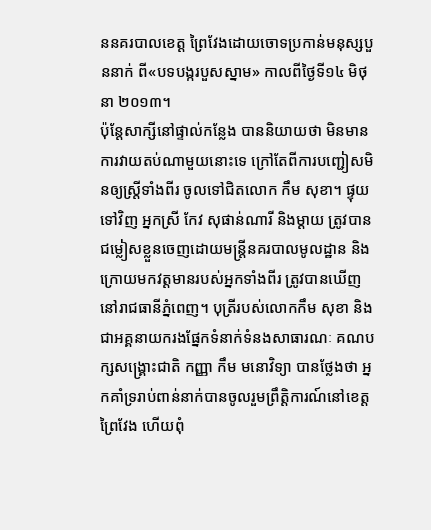ននគរបាលខេត្ត ព្រៃវែងដោយចោទប្រកាន់មនុស្សបួននាក់ ពី«បទបង្ករបួសស្នាម» កាលពីថ្ងៃទី១៤ មិថុនា ២០១៣។
ប៉ុន្តែសាក្សីនៅផ្ទាល់កន្លែង បាននិយាយថា មិនមានការវាយតប់ណាមួយនោះទេ ក្រៅតែពីការបញ្ជៀសមិនឲ្យស្ត្រីទាំងពីរ ចូលទៅជិតលោក កឹម សុខា។ ផ្ទុយទៅវិញ អ្នកស្រី កែវ សុផាន់ណារី និងម្ដាយ ត្រូវបានជម្លៀសខ្លួនចេញដោយមន្ត្រីនគរបាលមូលដ្ឋាន និងក្រោយមកវត្តមានរបស់អ្នកទាំងពីរ ត្រូវបានឃើញនៅរាជធានីភ្នំពេញ។ បុត្រីរបស់លោកកឹម សុខា និងជាអគ្គនាយករងផ្នែកទំនាក់ទំនងសាធារណៈ គណបក្សសង្គ្រោះជាតិ កញ្ញា កឹម មនោវិទ្យា បានថ្លែងថា អ្នកគាំទ្ររាប់ពាន់នាក់បានចូលរួមព្រឹត្តិការណ៍នៅខេត្តព្រៃវែង ហើយពុំ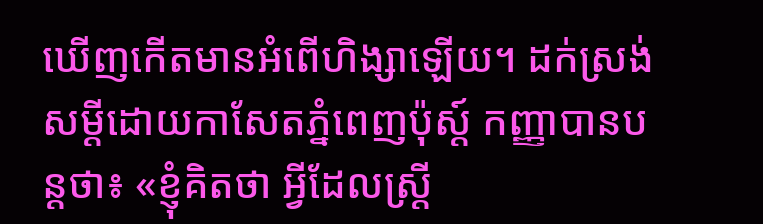ឃើញកើតមានអំពើហិង្សាឡើយ។ ដក់ស្រង់សម្ដីដោយកាសែតភ្នំពេញប៉ុស្ដ៍ កញ្ញាបានបន្តថា៖ «ខ្ញុំគិតថា អ្វីដែលស្ត្រី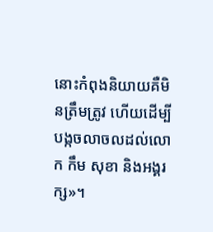នោះកំពុងនិយាយគឺមិនត្រឹមត្រូវ ហើយដើម្បីបង្កចលាចលដល់លោក កឹម សុខា និងអង្គរក្ស»។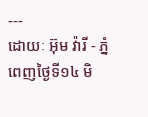---
ដោយៈ អ៊ុម វ៉ារី - ភ្នំពេញថ្ងៃទី១៤ មិ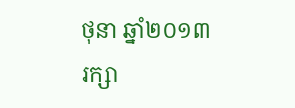ថុនា ឆ្នាំ២០១៣
រក្សា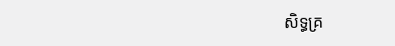សិទ្ធគ្រ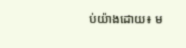ប់យ៉ាងដោយ៖ ម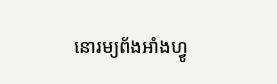នោរម្យព័ងអាំងហ្វូ